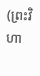(ព្រះវិហា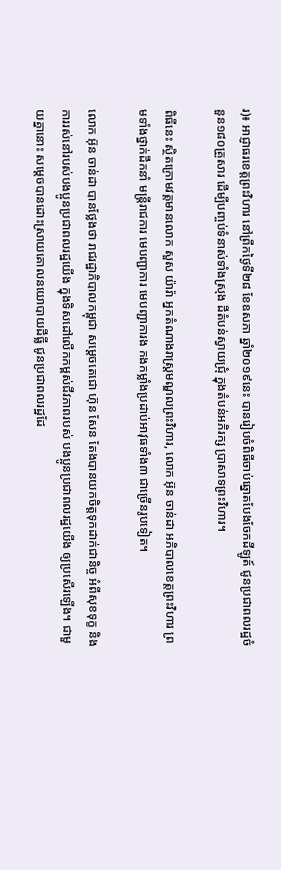រ)៖ អាជ្ញាធរខេត្តព្រះវិហារ នៅព្រឹកថ្ងៃទី២៨ ខែឧសភា ឆ្នាំ២០១៩នេះ បានរៀបចំពិធីចាប់ឆ្នោតបែងចែកដីឡូត៍ ជូនប្រជាពលរដ្ឋចំនួន១៨០គ្រួសារ ដើម្បីបញ្ចប់ទំនាស់ទាំងស្រុង ដីតំបន់ស្វាយជ្រុំ ក្នុងតំបន់អភិរក្ស ប្រាសាទព្រះវិហារ។

ពិធីនេះ ស្ថិតក្រោមវត្តមានលោក សួស យ៉ារ៉ា អ្នកតំណាងរាស្ត្រមណ្ឌលព្រះវិហារ, លោក អ៊ុន ចាន់ដា អភិបាលខេត្តព្រះវិហារ ព្រមទាំងថ្នាក់ដឹកនាំ មន្ត្រីរាជការ មេបញ្ជាការ មេបញ្ជាការង កងកម្លាំងប្រដាប់អាវុធទាំង៣ ជាច្រើនរូបទៀត។

លោក អ៊ុន ចាន់ដា បានថ្លែងថា រាជរដ្ឋាភិបាលកម្ពុជា សម្តេចតេជោ ហ៊ុន សែន តែងបានយកចិត្តទុកដាក់ជានិច្ច អំពីសុខទុក្ខ និងការរស់នៅរបស់បងប្អូនប្រជាពលរដ្ឋយើង ក្នុងទិសដៅលើកកម្ពស់ជីវភាពរបស់ បងប្អូនប្រជាពលរដ្ឋយើង ឲ្យប្រសើរឡើង។ ជាមួយគ្នានោះ សម្តេចបានដោះស្រាយគោលនយោបាយដីធ្លី ជូនប្រជាពលរដ្ឋដែ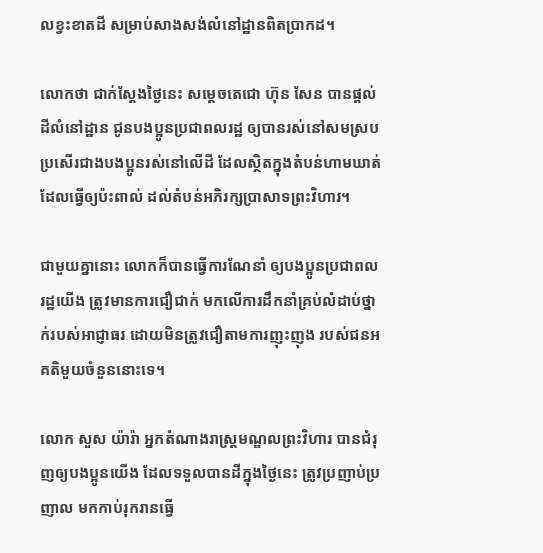លខ្វះខាតដី សម្រាប់សាងសង់លំនៅដ្ឋានពិតប្រាកដ។

លោកថា ជាក់ស្តែងថ្ងៃនេះ សម្តេចតេជោ ហ៊ុន សែន បានផ្តល់ដីលំនៅដ្ឋាន ជូនបងប្អូនប្រជាពលរដ្ឋ ឲ្យបានរស់នៅសមស្រប ប្រសើរជាងបងប្អូនរស់នៅលើដី ដែលស្ថិតក្នុងតំបន់ហាមឃាត់ ដែលធ្វើឲ្យប៉ះពាល់ ដល់តំបន់អភិរក្សប្រាសាទព្រះវិហារ។

ជាមួយគ្នានោះ លោកក៏បានធ្វើការណែនាំ ឲ្យបងប្អូនប្រជាពលរដ្ឋយើង ត្រូវមានការជឿជាក់ មកលើការដឹកនាំគ្រប់លំដាប់ថ្នាក់របស់អាជ្ញាធរ ដោយមិនត្រូវជឿតាមការញុះញុង របស់ជនអគតិមួយចំនួននោះទេ។

លោក សួស យ៉ារ៉ា អ្នកតំណាងរាស្ត្រមណ្ឌលព្រះវិហារ បានជំរុញឲ្យបងប្អូនយើង ដែលទទួលបានដីក្នុងថ្ងៃនេះ ត្រូវប្រញាប់ប្រញាល មកកាប់រុករានធ្វើ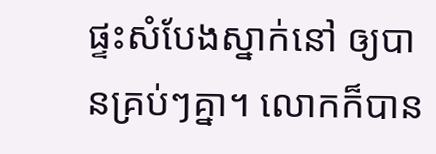ផ្ទះសំបែងស្នាក់នៅ ឲ្យបានគ្រប់ៗគ្នា។ លោកក៏បាន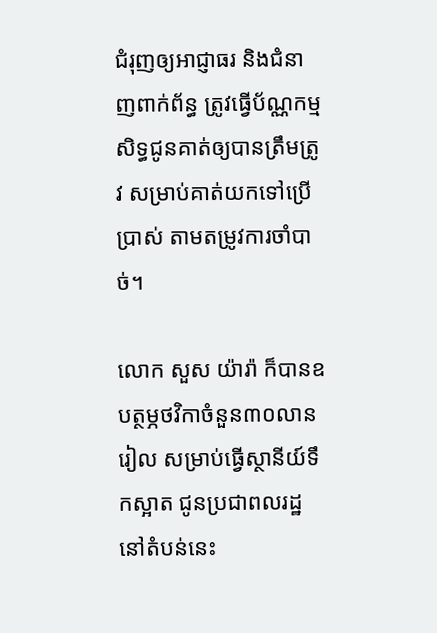ជំរុញឲ្យអាជ្ញាធរ និងជំនាញពាក់ព័ន្ធ ត្រូវធ្វើប័ណ្ណកម្មសិទ្ធជូនគាត់ឲ្យបានត្រឹមត្រូវ សម្រាប់គាត់យកទៅប្រើប្រាស់ តាមតម្រូវការចាំបាច់។

លោក សួស យ៉ារ៉ា ក៏បានឧបត្ថម្ភថវិកាចំនួន៣០លានរៀល សម្រាប់ធ្វើស្ថានីយ៍ទឹកស្អាត ជូនប្រជាពលរដ្ឋនៅតំបន់នេះ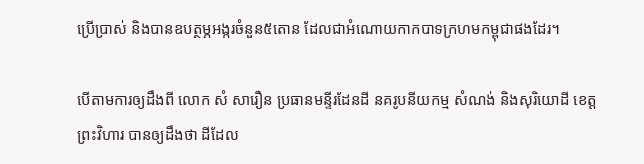ប្រើប្រាស់ និងបានឧបត្ថម្ភអង្ករចំនួន៥តោន ដែលជាអំណោយកាកបាទក្រហមកម្ពុជាផងដែរ។

បើតាមការឲ្យដឹងពី លោក សំ សារឿន ប្រធានមន្ទីរដែនដី នគរូបនីយកម្ម សំណង់ និងសុរិយោដី ខេត្តព្រះវិហារ បានឲ្យដឹងថា ដីដែល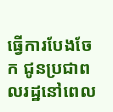ធ្វើការបែងចែក ជូនប្រជាពលរដ្ឋនៅពេល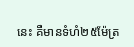នេះ គឺមានទំហំ២៥ម៉ែត្រ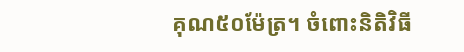គុណ៥០ម៉ែត្រ។ ចំពោះនិតិវិធី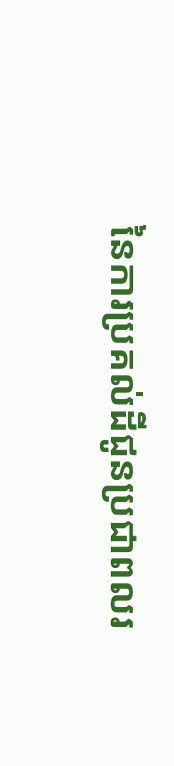នៃការប្រគល់ដីជូនប្រជាពលរ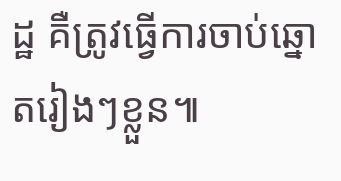ដ្ឋ គឺត្រូវធ្វើការចាប់ឆ្នោតរៀងៗខ្លួន៕